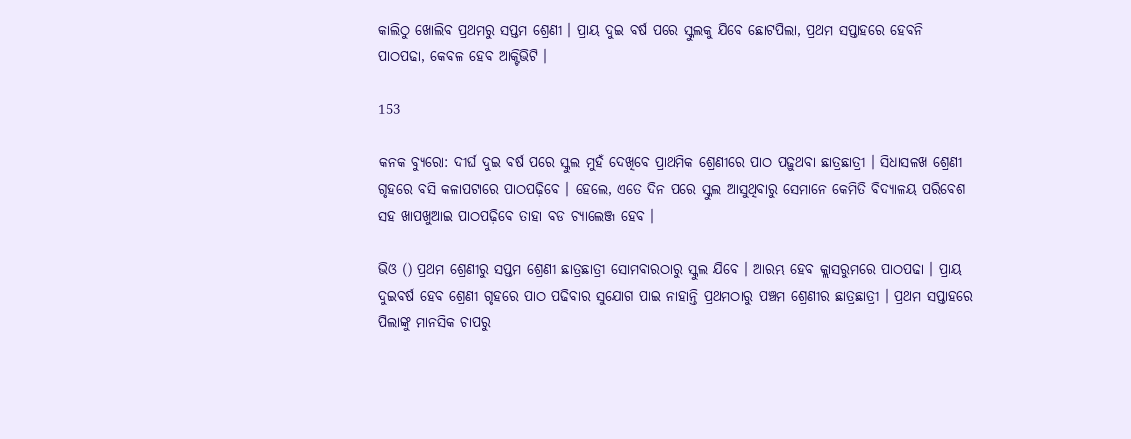କାଲିଠୁ ଖୋଲିବ ପ୍ରଥମରୁ ସପ୍ତମ ଶ୍ରେଣୀ । ପ୍ରାୟ ଦୁଇ ବର୍ଷ ପରେ ସ୍କୁଲକୁ ଯିବେ ଛୋଟପିଲା, ପ୍ରଥମ ସପ୍ତାହରେ ହେବନି ପାଠପଢା, କେବଳ ହେବ ଆକ୍ଟିଭିଟି ।

153

କନକ ବ୍ୟୁରୋ: ଦୀର୍ଘ ଦୁଇ ବର୍ଷ ପରେ ସ୍କୁଲ ମୁହଁ ଦେଖିବେ ପ୍ରାଥମିକ ଶ୍ରେଣୀରେ ପାଠ ପଢ଼ୁଥବା ଛାତ୍ରଛାତ୍ରୀ । ସିଧାସଳଖ ଶ୍ରେଣୀ ଗୃହରେ ବସି କଳାପଟାରେ ପାଠପଢ଼ିବେ । ହେଲେ, ଏତେ ଦିନ ପରେ ସ୍କୁଲ ଆସୁଥିବାରୁ ସେମାନେ କେମିତି ବିଦ୍ୟାଳୟ ପରିବେଶ ସହ ଖାପଖୁଆଇ ପାଠପଢ଼ିବେ ତାହା ବଡ ଚ୍ୟାଲେଞ୍ଜ ହେବ ।

ଭିଓ () ପ୍ରଥମ ଶ୍ରେଣୀରୁ ସପ୍ତମ ଶ୍ରେଣୀ ଛାତ୍ରଛାତ୍ରୀ ସୋମବାରଠାରୁ ସ୍କୁଲ ଯିବେ । ଆରମ୍ଭ ହେବ କ୍ଲାସରୁମରେ ପାଠପଢା । ପ୍ରାୟ ଦୁଇବର୍ଷ ହେବ ଶ୍ରେଣୀ ଗୃହରେ ପାଠ ପଢିବାର ସୁଯୋଗ ପାଇ ନାହାନ୍ତି ପ୍ରଥମଠାରୁ ପଞ୍ଚମ ଶ୍ରେଣୀର ଛାତ୍ରଛାତ୍ରୀ । ପ୍ରଥମ ସପ୍ତାହରେ ପିଲାଙ୍କୁ ମାନସିକ ଚାପରୁ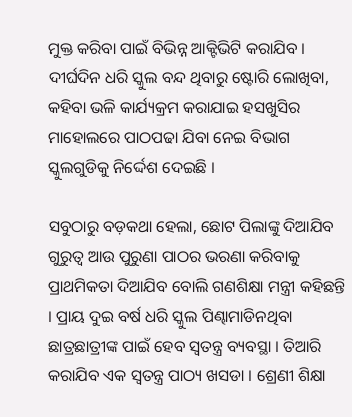ମୁକ୍ତ କରିବା ପାଇଁ ବିଭିନ୍ନ ଆକ୍ଟିଭିଟି କରାଯିବ । ଦୀର୍ଘଦିନ ଧରି ସ୍କୁଲ ବନ୍ଦ ଥିବାରୁ ଷ୍ଟୋରି ଲୋଖିବା, କହିବା ଭଳି କାର୍ଯ୍ୟକ୍ରମ କରାଯାଇ ହସଖୁସିର ମାହୋଲରେ ପାଠପଢା ଯିବା ନେଇ ବିଭାଗ ସ୍କୁଲଗୁଡିକୁ ନିର୍ଦ୍ଦେଶ ଦେଇଛି ।

ସବୁଠାରୁ ବଡ଼କଥା ହେଲା, ଛୋଟ ପିଲାଙ୍କୁ ଦିଆଯିବ ଗୁରୁତ୍ୱ ଆଉ ପୁରୁଣା ପାଠର ଭରଣା କରିବାକୁ ପ୍ରାଥମିକତା ଦିଆଯିବ ବୋଲି ଗଣଶିକ୍ଷା ମନ୍ତ୍ରୀ କହିଛନ୍ତି । ପ୍ରାୟ ଦୁଇ ବର୍ଷ ଧରି ସ୍କୁଲ ପିଣ୍ଢାମାଡିନଥିବା ଛାତ୍ରଛାତ୍ରୀଙ୍କ ପାଇଁ ହେବ ସ୍ୱତନ୍ତ୍ର ବ୍ୟବସ୍ଥା । ତିଆରି କରାଯିବ ଏକ ସ୍ୱତନ୍ତ୍ର ପାଠ୍ୟ ଖସଡା । ଶ୍ରେଣୀ ଶିକ୍ଷା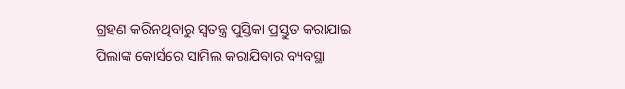ଗ୍ରହଣ କରିନଥିବାରୁ ସ୍ୱତନ୍ତ୍ର ପୁସ୍ତିକା ପ୍ରସ୍ତୁତ କରାଯାଇ ପିଲାଙ୍କ କୋର୍ସରେ ସାମିଲ କରାଯିବାର ବ୍ୟବସ୍ଥା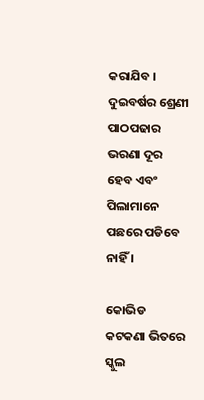କରାଯିବ । ଦୁଇବର୍ଷର ଶ୍ରେଣୀ ପାଠପଢାର ଭରଣା ଦୂର ହେବ ଏବଂ ପିଲାମାନେ ପଛରେ ପଡିବେ ନାହିଁ ।

କୋଭିଡ କଟକଣା ଭିତରେ ସ୍କୁଲ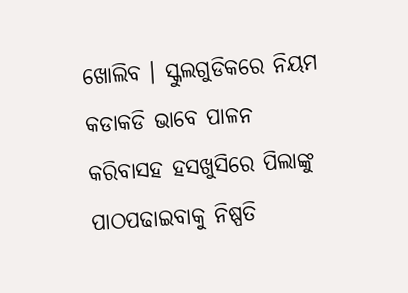ଖୋଲିବ । ସ୍କୁଲଗୁଡିକରେ ନିୟମ କଡାକଡି ଭାବେ ପାଳନ କରିବାସହ ହସଖୁସିରେ ପିଲାଙ୍କୁ ପାଠପଢାଇବାକୁ ନିଷ୍ପତି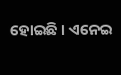ହୋଇଛି । ଏନେଇ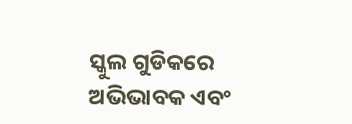ସ୍କୁଲ ଗୁଡିକରେ ଅଭିଭାବକ ଏବଂ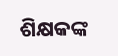ଶିକ୍ଷକଙ୍କ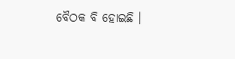ବୈଠକ ବି ହୋଇଛି ।